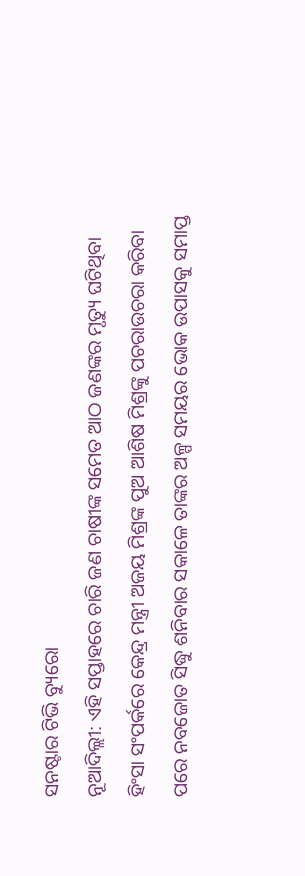ସନଷ୍ଟାର ଟିଭି ବ୍ୟୁରୋ
ନୂଆଦିଲ୍ଲୀ: ଏହି ସପ୍ତାହରେ ଚାରି ଜଣ ଚାଷୀଙ୍କ ସମେତ ଆଠ ଜଣଙ୍କର ମୃତ୍ୟୁ ଘଟିଥିବା ହିଂସା ସଂପର୍କରେ କେନ୍ଦ୍ର ମନ୍ତ୍ରୀ ଅଜୟ ମିଶ୍ରଙ୍କ ପୁଅ ଆଶିଷ ମିଶ୍ରଙ୍କୁ ପଚରାଉଚରା କରିବା ପରେ ନବଜୋତ ସିଦ୍ଧୁ ଶନିବାର ସକାଳେ ତାଙ୍କର ଅଳ୍ପ ସମୟର ଭୋକ ଉପାସକୁ ସମାପ୍ତ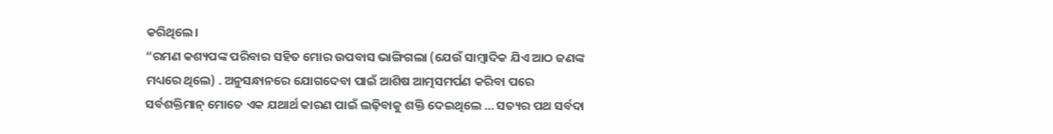କରିଥିଲେ।
“ରମଣ କଶ୍ୟପଙ୍କ ପରିବାର ସହିତ ମୋର ଉପବାସ ଭାଙ୍ଗିଗଲା (ଯେଉଁ ସାମ୍ବାଦିକ ଯିଏ ଆଠ ଜଣଙ୍କ ମଧ୍ୟରେ ଥିଲେ) . ଅନୁସନ୍ଧାନରେ ଯୋଗଦେବା ପାଇଁ ଆଶିଷ ଆତ୍ମସମର୍ପଣ କରିବା ପରେ ସର୍ବଶକ୍ତିମାନ୍ ମୋତେ ଏକ ଯଥାର୍ଥ କାରଣ ପାଇଁ ଲଢ଼ିବାକୁ ଶକ୍ତି ଦେଇଥିଲେ … ସତ୍ୟର ପଥ ସର୍ବଦା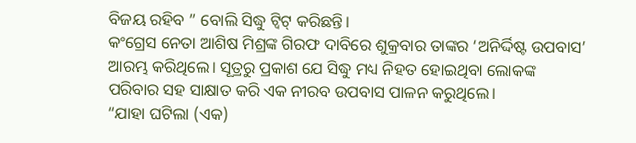ବିଜୟ ରହିବ ” ବୋଲି ସିଦ୍ଧୁ ଟ୍ୱିଟ୍ କରିଛନ୍ତି।
କଂଗ୍ରେସ ନେତା ଆଶିଷ ମିଶ୍ରଙ୍କ ଗିରଫ ଦାବିରେ ଶୁକ୍ରବାର ତାଙ୍କର ‘ଅନିର୍ଦ୍ଦିଷ୍ଟ ଉପବାସ’ ଆରମ୍ଭ କରିଥିଲେ। ସୂତ୍ରରୁ ପ୍ରକାଶ ଯେ ସିଦ୍ଧୁ ମଧ୍ୟ ନିହତ ହୋଇଥିବା ଲୋକଙ୍କ ପରିବାର ସହ ସାକ୍ଷାତ କରି ଏକ ନୀରବ ଉପବାସ ପାଳନ କରୁଥିଲେ।
“ଯାହା ଘଟିଲା (ଏକ)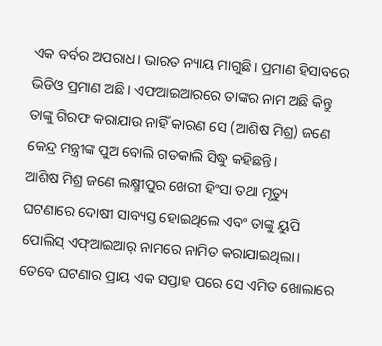ଏକ ବର୍ବର ଅପରାଧ। ଭାରତ ନ୍ୟାୟ ମାଗୁଛି। ପ୍ରମାଣ ହିସାବରେ ଭିଡିଓ ପ୍ରମାଣ ଅଛି। ଏଫଆଇଆରରେ ତାଙ୍କର ନାମ ଅଛି କିନ୍ତୁ ତାଙ୍କୁ ଗିରଫ କରାଯାଉ ନାହିଁ କାରଣ ସେ (ଆଶିଷ ମିଶ୍ର) ଜଣେ କେନ୍ଦ୍ର ମନ୍ତ୍ରୀଙ୍କ ପୁଅ ବୋଲି ଗତକାଲି ସିଦ୍ଧୁ କହିଛନ୍ତି।
ଆଶିଷ ମିଶ୍ର ଜଣେ ଲକ୍ଷ୍ମୀପୁର ଖେରୀ ହିଂସା ତଥା ମୃତ୍ୟୁ ଘଟଣାରେ ଦୋଷୀ ସାବ୍ୟସ୍ତ ହୋଇଥିଲେ ଏବଂ ତାଙ୍କୁ ୟୁପି ପୋଲିସ୍ ଏଫ୍ଆଇଆର୍ ନାମରେ ନାମିତ କରାଯାଇଥିଲା। ତେବେ ଘଟଣାର ପ୍ରାୟ ଏକ ସପ୍ତାହ ପରେ ସେ ଏମିତ ଖୋଲାରେ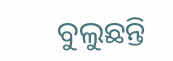ବୁଲୁଛନ୍ତି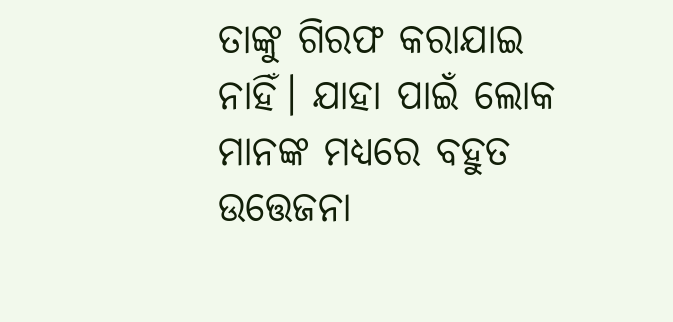ତାଙ୍କୁ ଗିରଫ କରାଯାଇ ନାହିଁ। ଯାହା ପାଇଁ ଲୋକ ମାନଙ୍କ ମଧ୍ୟରେ ବହୁତ ଉତ୍ତେଜନା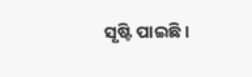ସୃଷ୍ଟି ପାଇଛି।